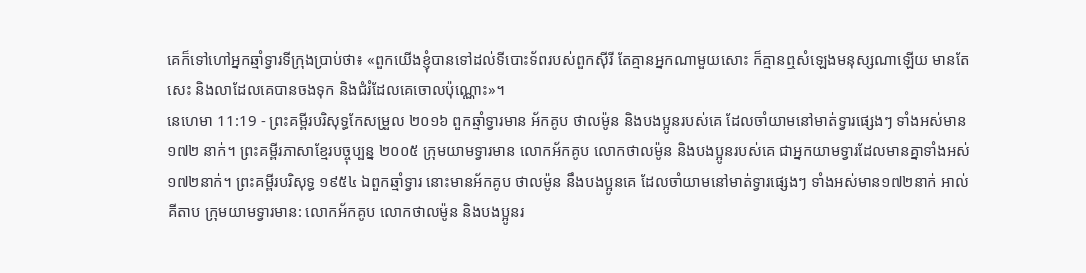គេក៏ទៅហៅអ្នកឆ្មាំទ្វារទីក្រុងប្រាប់ថា៖ «ពួកយើងខ្ញុំបានទៅដល់ទីបោះទ័ពរបស់ពួកស៊ីរី តែគ្មានអ្នកណាមួយសោះ ក៏គ្មានឮសំឡេងមនុស្សណាឡើយ មានតែសេះ និងលាដែលគេបានចងទុក និងជំរំដែលគេចោលប៉ុណ្ណោះ»។
នេហេមា 11:19 - ព្រះគម្ពីរបរិសុទ្ធកែសម្រួល ២០១៦ ពួកឆ្មាំទ្វារមាន អ័កគូប ថាលម៉ូន និងបងប្អូនរបស់គេ ដែលចាំយាមនៅមាត់ទ្វារផ្សេងៗ ទាំងអស់មាន ១៧២ នាក់។ ព្រះគម្ពីរភាសាខ្មែរបច្ចុប្បន្ន ២០០៥ ក្រុមយាមទ្វារមាន លោកអ័កគូប លោកថាលម៉ូន និងបងប្អូនរបស់គេ ជាអ្នកយាមទ្វារដែលមានគ្នាទាំងអស់ ១៧២នាក់។ ព្រះគម្ពីរបរិសុទ្ធ ១៩៥៤ ឯពួកឆ្មាំទ្វារ នោះមានអ័កគូប ថាលម៉ូន នឹងបងប្អូនគេ ដែលចាំយាមនៅមាត់ទ្វារផ្សេងៗ ទាំងអស់មាន១៧២នាក់ អាល់គីតាប ក្រុមយាមទ្វារមាន: លោកអ័កគូប លោកថាលម៉ូន និងបងប្អូនរ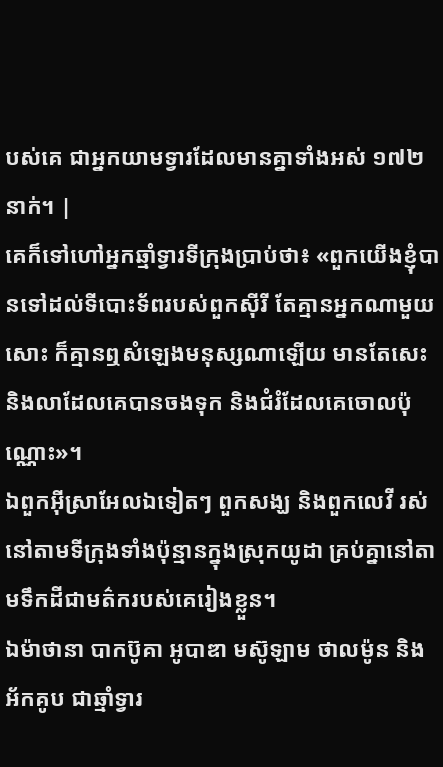បស់គេ ជាអ្នកយាមទ្វារដែលមានគ្នាទាំងអស់ ១៧២នាក់។ |
គេក៏ទៅហៅអ្នកឆ្មាំទ្វារទីក្រុងប្រាប់ថា៖ «ពួកយើងខ្ញុំបានទៅដល់ទីបោះទ័ពរបស់ពួកស៊ីរី តែគ្មានអ្នកណាមួយសោះ ក៏គ្មានឮសំឡេងមនុស្សណាឡើយ មានតែសេះ និងលាដែលគេបានចងទុក និងជំរំដែលគេចោលប៉ុណ្ណោះ»។
ឯពួកអ៊ីស្រាអែលឯទៀតៗ ពួកសង្ឃ និងពួកលេវី រស់នៅតាមទីក្រុងទាំងប៉ុន្មានក្នុងស្រុកយូដា គ្រប់គ្នានៅតាមទឹកដីជាមត៌ករបស់គេរៀងខ្លួន។
ឯម៉ាថានា បាកប៊ូគា អូបាឌា មស៊ូឡាម ថាលម៉ូន និងអ័កគូប ជាឆ្មាំទ្វារ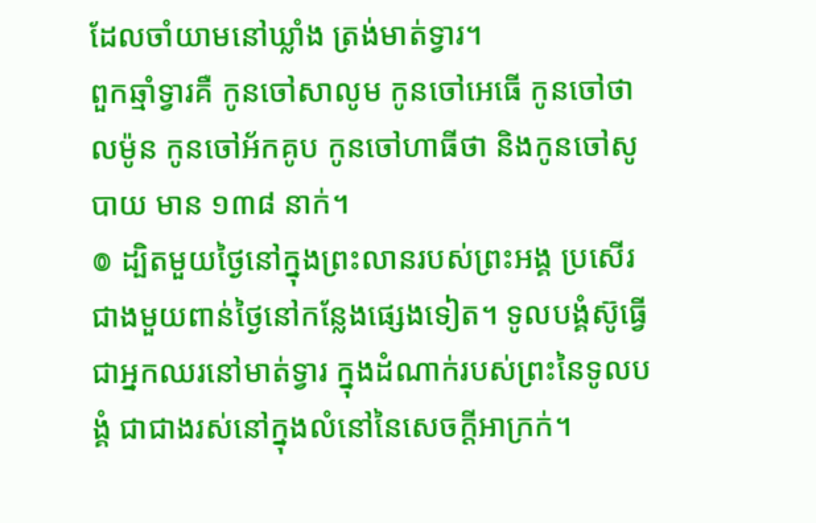ដែលចាំយាមនៅឃ្លាំង ត្រង់មាត់ទ្វារ។
ពួកឆ្មាំទ្វារគឺ កូនចៅសាលូម កូនចៅអេធើ កូនចៅថាលម៉ូន កូនចៅអ័កគូប កូនចៅហាធីថា និងកូនចៅសូបាយ មាន ១៣៨ នាក់។
៙ ដ្បិតមួយថ្ងៃនៅក្នុងព្រះលានរបស់ព្រះអង្គ ប្រសើរជាងមួយពាន់ថ្ងៃនៅកន្លែងផ្សេងទៀត។ ទូលបង្គំស៊ូធ្វើជាអ្នកឈរនៅមាត់ទ្វារ ក្នុងដំណាក់របស់ព្រះនៃទូលបង្គំ ជាជាងរស់នៅក្នុងលំនៅនៃសេចក្ដីអាក្រក់។